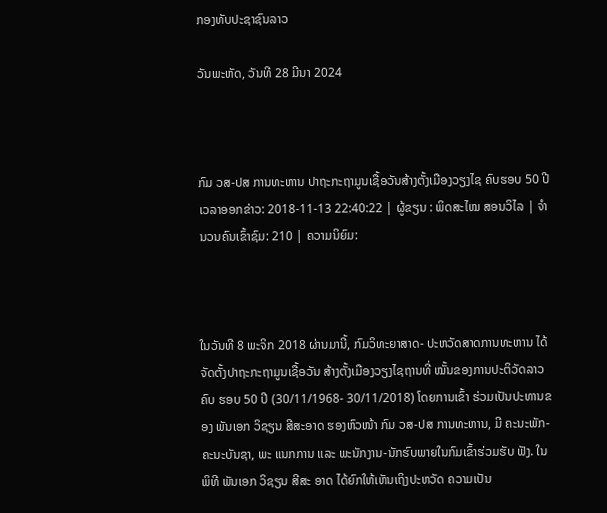ກອງທັບປະຊາຊົນລາວ

ວັນພະຫັດ, ວັນທີ 28 ມີນາ 2024



ກົມ ວສ-ປສ ການທະຫານ ປາຖະກະຖາມູນເຊື້ອວັນສ້າງຕັ້ງເມືອງວຽງໄຊ ຄົບຮອບ 50 ປີ
ເວລາອອກຂ່າວ: 2018-11-13 22:40:22 | ຜູ້ຂຽນ : ພິດສະໄໝ ສອນວິໄລ | ຈຳນວນຄົນເຂົ້າຊົມ: 210 | ຄວາມນິຍົມ:



ໃນວັນທີ 8 ພະຈິກ 2018 ຜ່ານມານີ້, ກົມວິທະຍາສາດ- ປະຫວັດສາດການທະຫານ ໄດ້ ຈັດຕັ້ງປາຖະກະຖາມູນເຊື້ອວັນ ສ້າງຕັ້ງເມືອງວຽງໄຊຖານທີ່ ໝັ້ນຂອງການປະຕິວັດລາວ ຄົບ ຮອບ 50 ປີ (30/11/1968- 30/11/2018) ໂດຍການເຂົ້າ ຮ່ວມເປັນປະທານຂອງ ພັນເອກ ວິຊຽນ ສີສະອາດ ຮອງຫົວໜ້າ ກົມ ວສ-ປສ ການທະຫານ, ມີ ຄະນະພັກ-ຄະນະບັນຊາ, ພະ ແນກການ ແລະ ພະນັກງານ-ນັກຮົບພາຍໃນກົມເຂົ້າຮ່ວມຮັບ ຟັງ. ໃນພິທີ ພັນເອກ ວິຊຽນ ສີສະ ອາດ ໄດ້ຍົກໃຫ້ເຫັນເຖິງປະຫວັດ ຄວາມເປັນ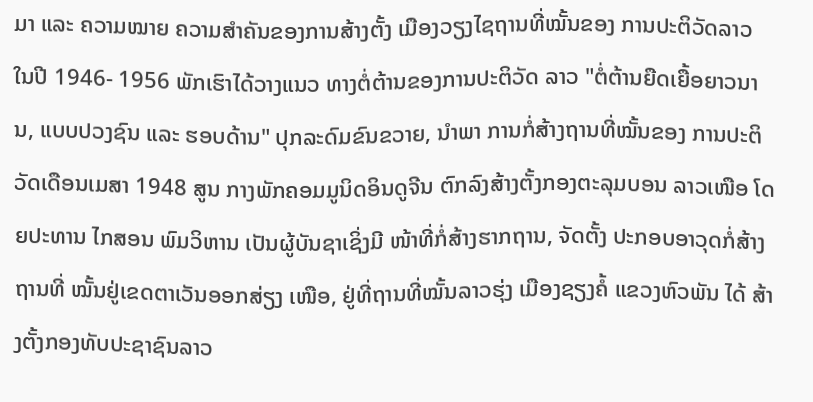ມາ ແລະ ຄວາມໝາຍ ຄວາມສຳຄັນຂອງການສ້າງຕັ້ງ ເມືອງວຽງໄຊຖານທີ່ໝັ້ນຂອງ ການປະຕິວັດລາວ ໃນປີ 1946- 1956 ພັກເຮົາໄດ້ວາງແນວ ທາງຕໍ່ຕ້ານຂອງການປະຕິວັດ ລາວ "ຕໍ່ຕ້ານຍືດເຍື້ອຍາວນານ, ແບບປວງຊົນ ແລະ ຮອບດ້ານ" ປຸກລະດົມຂົນຂວາຍ, ນຳພາ ການກໍ່ສ້າງຖານທີ່ໝັ້ນຂອງ ການປະຕິວັດເດືອນເມສາ 1948 ສູນ ກາງພັກຄອມມູນິດອິນດູຈີນ ຕົກລົງສ້າງຕັ້ງກອງຕະລຸມບອນ ລາວເໜືອ ໂດຍປະທານ ໄກສອນ ພົມວິຫານ ເປັນຜູ້ບັນຊາເຊິ່ງມີ ໜ້າທີ່ກໍ່ສ້າງຮາກຖານ, ຈັດຕັ້ງ ປະກອບອາວຸດກໍ່ສ້າງຖານທີ່ ໝັ້ນຢູ່ເຂດຕາເວັນອອກສ່ຽງ ເໜືອ, ຢູ່ທີ່ຖານທີ່ໝັ້ນລາວຮຸ່ງ ເມືອງຊຽງຄໍ້ ແຂວງຫົວພັນ ໄດ້ ສ້າງຕັ້ງກອງທັບປະຊາຊົນລາວ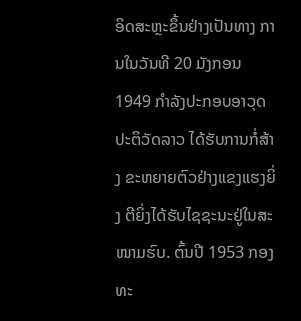ອິດສະຫຼະຂຶ້ນຢ່າງເປັນທາງ ການໃນວັນທີ 20 ມັງກອນ 1949 ກຳລັງປະກອບອາວຸດ ປະຕິວັດລາວ ໄດ້ຮັບການກໍ່ສ້າງ ຂະຫຍາຍຕົວຢ່າງແຂງແຮງຍິ່ງ ຕີຍິ່ງໄດ້ຮັບໄຊຊະນະຢູ່ໃນສະ ໜາມຮົບ. ຕົ້ນປີ 1953 ກອງທະ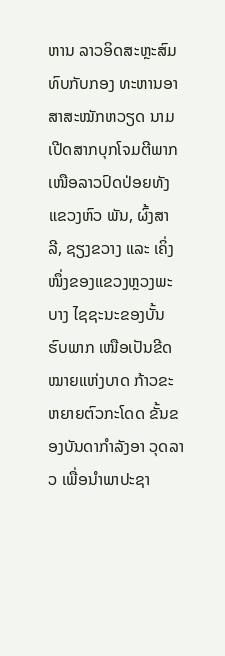ຫານ ລາວອິດສະຫຼະສົມທົບກັບກອງ ທະຫານອາສາສະໝັກຫວຽດ ນາມເປີດສາກບຸກໂຈມຕີພາກ ເໜືອລາວປົດປ່ອຍທັງແຂວງຫົວ ພັນ, ຜົ້ງສາລີ, ຊຽງຂວາງ ແລະ ເຄິ່ງໜຶ່ງຂອງແຂວງຫຼວງພະ ບາງ ໄຊຊະນະຂອງບັ້ນຮົບພາກ ເໜືອເປັນຂີດໝາຍແຫ່ງບາດ ກ້າວຂະຫຍາຍຕົວກະໂດດ ຂັ້ນຂອງບັນດາກຳລັງອາ ວຸດລາວ ເພື່ອນຳພາປະຊາ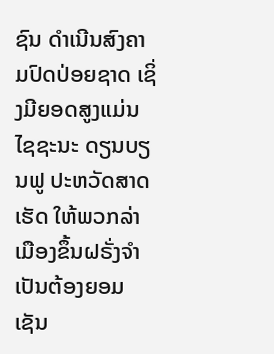ຊົນ ດຳເນີນສົງຄາມປົດປ່ອຍຊາດ ເຊິ່ງມີຍອດສູງແມ່ນໄຊຊະນະ ດຽນບຽນຟູ ປະຫວັດສາດເຮັດ ໃຫ້ພວກລ່າເມືອງຂຶ້ນຝຣັ່ງຈຳ ເປັນຕ້ອງຍອມເຊັນ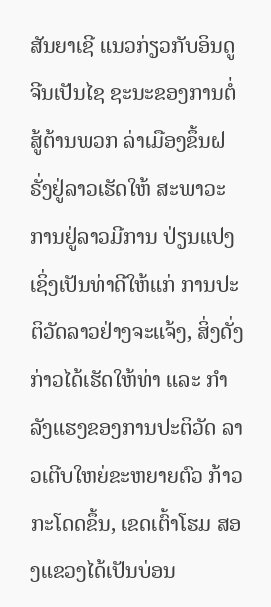ສັນຍາເຊີ ແນວກ່ຽວກັບອິນດູຈີນເປັນໄຊ ຊະນະຂອງການຕໍ່ສູ້ຕ້ານພວກ ລ່າເມືອງຂຶ້ນຝຣັ່ງຢູ່ລາວເຮັດໃຫ້ ສະພາວະການຢູ່ລາວມີການ ປ່ຽນແປງ ເຊິ່ງເປັນທ່າດີໃຫ້ແກ່ ການປະຕິວັດລາວຢ່າງຈະແຈ້ງ, ສິ່ງດັ່ງກ່າວໄດ້ເຮັດໃຫ້ທ່າ ແລະ ກຳລັງແຮງຂອງການປະຕິວັດ ລາວເຕີບໃຫຍ່ຂະຫຍາຍຕົວ ກ້າວກະໂດດຂຶ້ນ, ເຂດເຕົ້າໂຮມ ສອງແຂວງໄດ້ເປັນບ່ອນ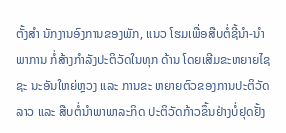ຕັ້ງສຳ ນັກງານອົງການຂອງພັກ, ແນວ ໂຮມເພື່ອສືບຕໍ່ຊີ້ນຳ-ນຳພາການ ກໍ່ສ້າງກຳລັງປະຕິວັດໃນທຸກ ດ້ານ ໂດຍເສີມຂະຫຍາຍໄຊຊະ ນະອັນໃຫຍ່ຫຼວງ ແລະ ການຂະ ຫຍາຍຕົວຂອງການປະຕິວັດ ລາວ ແລະ ສືບຕໍ່ນຳພາພາລະກິດ ປະຕິວັດກ້າວຂຶ້ນຢ່າງບໍ່ຢຸດຢັ້ງ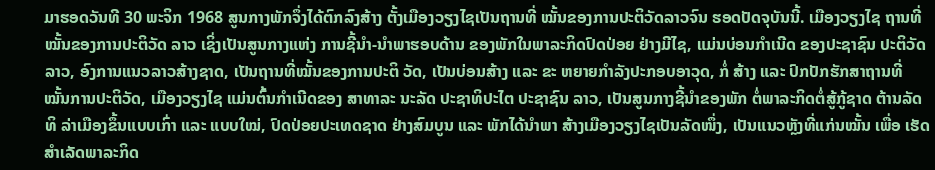ມາຮອດວັນທີ 30 ພະຈິກ 1968 ສູນກາງພັກຈຶ່ງໄດ້ຕົກລົງສ້າງ ຕັ້ງເມືອງວຽງໄຊເປັນຖານທີ່ ໝັ້ນຂອງການປະຕິວັດລາວຈົນ ຮອດປັດຈຸບັນນີ້. ເມືອງວຽງໄຊ ຖານທີ່ໝັ້ນຂອງການປະຕິວັດ ລາວ ເຊິ່ງເປັນສູນກາງແຫ່ງ ການຊີ້ນຳ-ນຳພາຮອບດ້ານ ຂອງພັກໃນພາລະກິດປົດປ່ອຍ ຢ່າງມີໄຊ, ແມ່ນບ່ອນກຳເນີດ ຂອງປະຊາຊົນ ປະຕິວັດລາວ, ອົງການແນວລາວສ້າງຊາດ, ເປັນຖານທີ່ໝັ້ນຂອງການປະຕິ ວັດ, ເປັນບ່ອນສ້າງ ແລະ ຂະ ຫຍາຍກຳລັງປະກອບອາວຸດ, ກໍ່ ສ້າງ ແລະ ປົກປັກຮັກສາຖານທີ່ ໝັ້ນການປະຕິວັດ, ເມືອງວຽງໄຊ ແມ່ນຕົ້ນກຳເນີດຂອງ ສາທາລະ ນະລັດ ປະຊາທິປະໄຕ ປະຊາຊົນ ລາວ, ເປັນສູນກາງຊີ້ນຳຂອງພັກ ຕໍ່ພາລະກິດຕໍ່ສູ້ກູ້ຊາດ ຕ້ານລັດທິ ລ່າເມືອງຂຶ້ນແບບເກົ່າ ແລະ ແບບໃໝ່, ປົດປ່ອຍປະເທດຊາດ ຢ່າງສົມບູນ ແລະ ພັກໄດ້ນຳພາ ສ້າງເມືອງວຽງໄຊເປັນລັດໜຶ່ງ, ເປັນແນວຫຼັງທີ່ແກ່ນໝັ້ນ ເພື່ອ ເຮັດສຳເລັດພາລະກິດ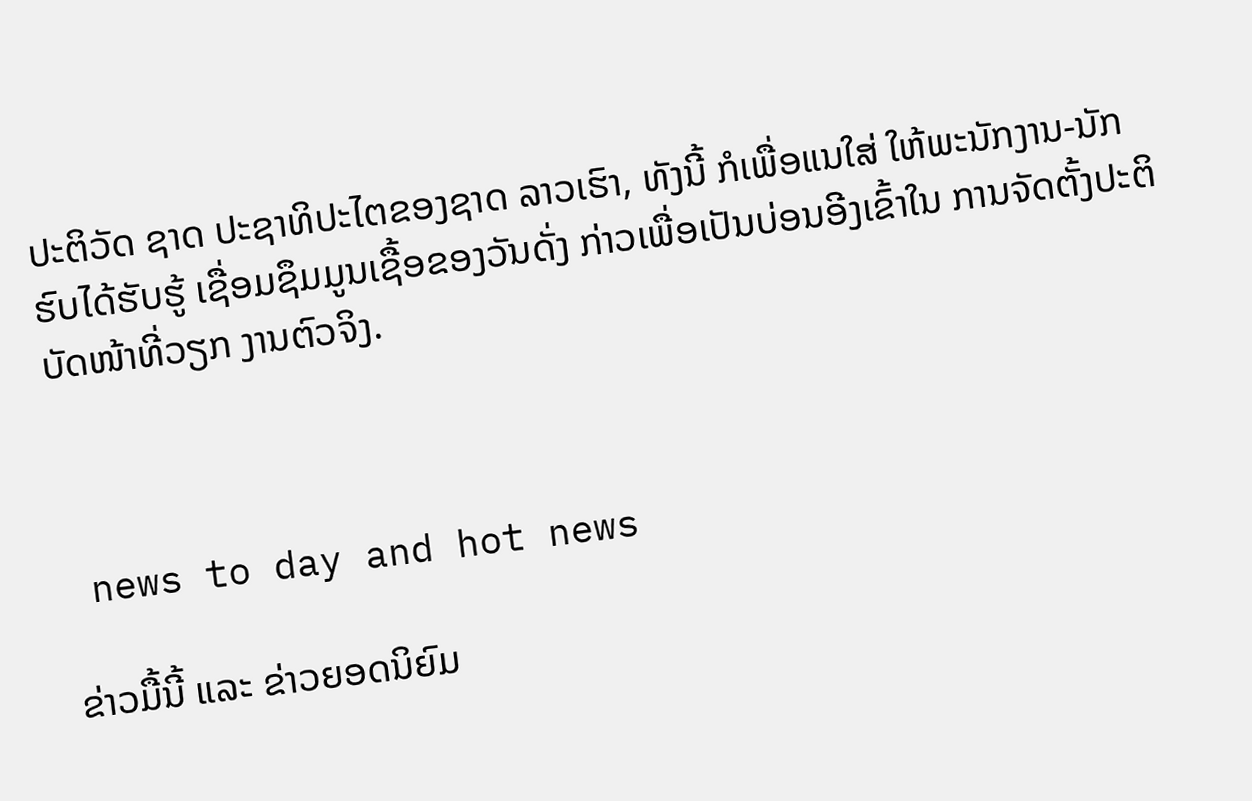ປະຕິວັດ ຊາດ ປະຊາທິປະໄຕຂອງຊາດ ລາວເຮົາ, ທັງນີ້ ກໍເພື່ອແນໃສ່ ໃຫ້ພະນັກງານ-ນັກຮົບໄດ້ຮັບຮູ້ ເຊື່ອມຊຶມມູນເຊື້ອຂອງວັນດັ່ງ ກ່າວເພື່ອເປັນບ່ອນອີງເຂົ້າໃນ ການຈັດຕັ້ງປະຕິບັດໜ້າທີ່ວຽກ ງານຕົວຈິງ.



 news to day and hot news

ຂ່າວມື້ນີ້ ແລະ ຂ່າວຍອດນິຍົມ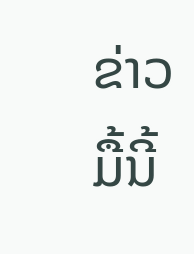ຂ່າວມື້ນີ້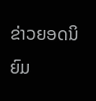ຂ່າວຍອດນິຍົມ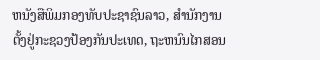ຫນັງສືພິມກອງທັບປະຊາຊົນລາວ, ສຳນັກງານຕັ້ງຢູ່ກະຊວງປ້ອງກັນປະເທດ, ຖະຫນົນໄກສອນ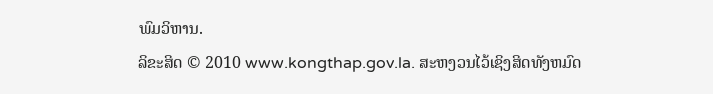ພົມວິຫານ.
ລິຂະສິດ © 2010 www.kongthap.gov.la. ສະຫງວນໄວ້ເຊິງສິດທັງຫມົດ